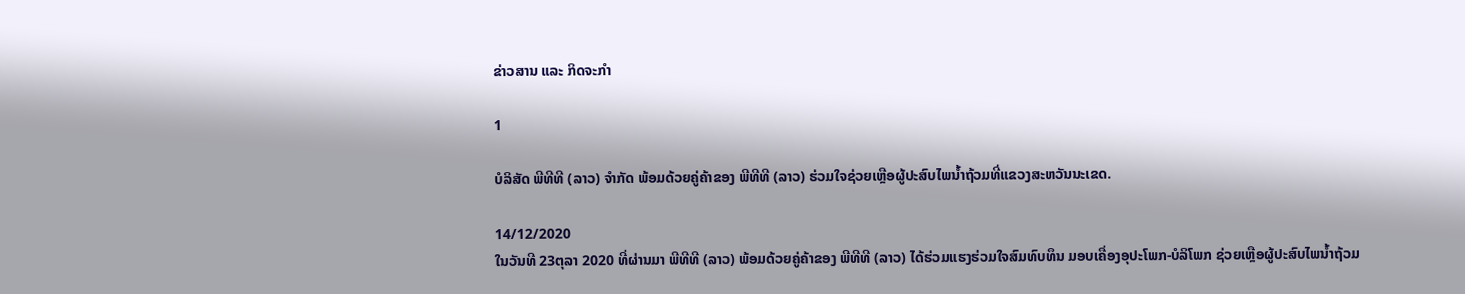ຂ່າວສານ ແລະ ກິດຈະກຳ

1

ບໍລິສັດ ພີທີທີ (ລາວ) ຈໍາກັດ ພ້ອມດ້ວຍຄູ່ຄ້າຂອງ ພີທີທີ (ລາວ) ຮ່ວມໃຈຊ່ວຍເຫຼືອຜູ້ປະສົບໄພນໍ້າຖ້ວມທີ່ແຂວງສະຫວັນນະເຂດ.

14/12/2020
ໃນວັນທີ 23ຕຸລາ 2020 ທີ່ຜ່ານມາ ພີທີທີ (ລາວ) ພ້ອມດ້ວຍຄູ່ຄ້າຂອງ ພີທີທີ (ລາວ) ໄດ້ຮ່ວມແຮງຮ່ວມໃຈສົມທົບທຶນ ມອບເຄື່ອງອຸປະໂພກ-ບໍລິໂພກ ຊ່ວຍເຫຼືອຜູ້ປະສົບໄພນໍ້າຖ້ວມ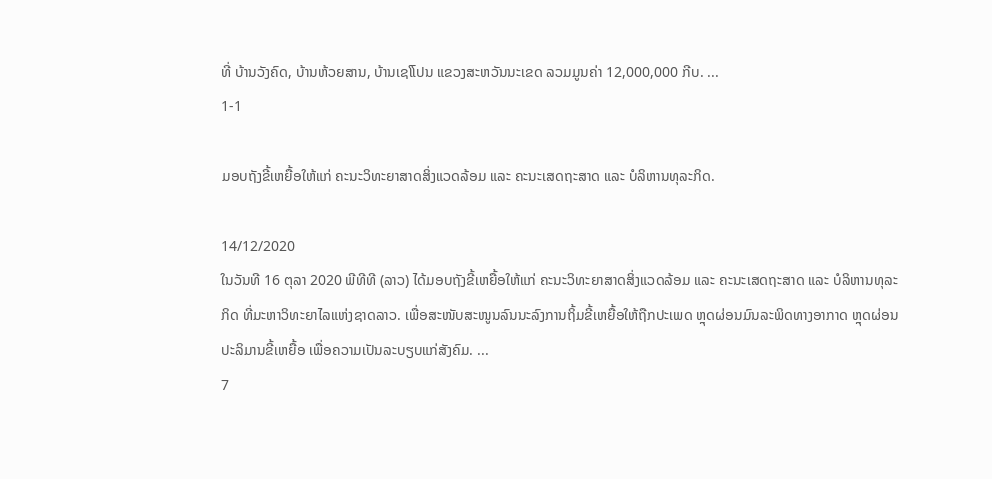ທີ່ ບ້ານວັງຄົດ, ບ້ານຫ້ວຍສານ, ບ້ານເຊໂໂປນ ແຂວງສະຫວັນນະເຂດ ລວມມູນຄ່າ 12,000,000 ກີບ. ...
1-1

ມອບຖັງຂີ້ເຫຍື້ອໃຫ້ແກ່ ຄະນະວິທະຍາສາດສິ່ງແວດລ້ອມ ແລະ ຄະນະເສດຖະສາດ ແລະ ບໍລິຫານທຸລະກິດ.

14/12/2020
ໃນວັນທີ 16 ຕຸລາ 2020 ພີທີທີ (ລາວ) ໄດ້ມອບຖັງຂີ້ເຫຍື້ອໃຫ້ແກ່ ຄະນະວິທະຍາສາດສິ່ງແວດລ້ອມ ແລະ ຄະນະເສດຖະສາດ ແລະ ບໍລິຫານທຸລະກິດ ທີ່ມະຫາວິທະຍາໄລແຫ່ງຊາດລາວ. ເພື່ອສະໜັບສະໜູນລົນນະລົງການຖິ້ມຂີ້ເຫຍື້ອໃຫ້ຖືກປະເພດ ຫຼຸດຜ່ອນມົນລະພິດທາງອາກາດ ຫຼຸດຜ່ອນປະລິມານຂີ້ເຫຍື້ອ ເພື່ອຄວາມເປັນລະບຽບແກ່ສັງຄົມ. ...
7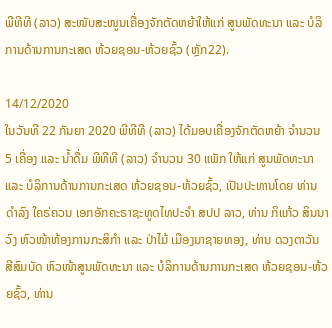ພີທີທີ (ລາວ) ສະໜັບສະໜູນເຄື່ອງຈັກຕັດຫຍ້າໃຫ້ແກ່ ສູນພັດທະນາ ແລະ ບໍລິການດ້ານການກະເສດ ຫ້ວຍຊອນ-ຫ້ວຍຊົ້ວ (ຫຼັກ22).

14/12/2020
ໃນວັນທີ 22 ກັນຍາ 2020 ພີທີທີ (ລາວ) ໄດ້ມອບເຄື່ອງຈັກຕັດຫຍ້າ ຈໍານວນ 5 ເຄື່ອງ ແລະ ນໍ້າດື່ມ ພີທີທີ (ລາວ) ຈໍານວນ 30 ແພັກ ໃຫ້ແກ່ ສູນພັດທະນາ ແລະ ບໍລິການດ້ານການກະເສດ ຫ້ວຍຊອນ-ຫ້ວຍຊົ້ວ, ເປັນປະທານໂດຍ ທ່ານ ດຳລົງ ໃຄຣ່ຄວນ ເອກອັກຄະຣາຊະທູດໄທປະຈໍາ ສປປ ລາວ, ທ່ານ ກິແກ້ວ ສິນນາວົງ ຫົວໜ້າຫ້ອງການກະສິກຳ ແລະ ປ່າໄມ້ ເມືອງນາຊາຍທອງ, ທ່ານ ດວງຕາວັນ ສີສົມບັດ ຫົວໜ້າສູນພັດທະນາ ແລະ ບໍລິການດ້ານການກະເສດ ຫ້ວຍຊອນ-ຫ້ວຍຊົ້ວ, ທ່ານ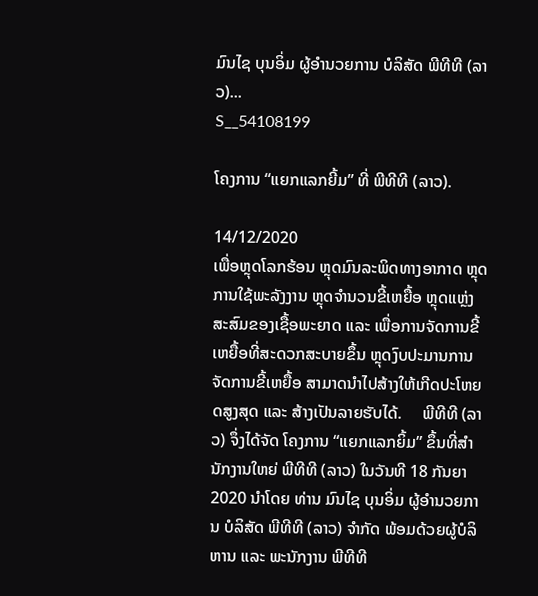ມົນໄຊ ບຸນອິ່ມ ຜູ້ອຳນວຍການ ບໍລິສັດ ພີທີທີ (ລາວ)...
S__54108199

ໂຄງການ “ແຍກແລກຍີ້ມ” ທີ່ ພີທີທີ (ລາວ).

14/12/2020
ເພື່ອຫຼຸດໂລກຮ້ອນ ຫຼຸດມົນລະພິດທາງອາກາດ ຫຼຸດການໃຊ້ພະລັງງານ ຫຼຸດຈໍານວນຂີ້ເຫຍື້ອ ຫຼຸດແຫຼ່ງສະສົມຂອງເຊື້ອພະຍາດ ແລະ ເພື່ອການຈັດການຂີ້ເຫຍື້ອທີ່ສະດວກສະບາຍຂຶ້ນ ຫຼຸດງົບປະມານການຈັດການຂີ້ເຫຍື້ອ ສາມາດນໍາໄປສ້າງໃຫ້ເກີດປະໂຫຍດສູງສຸດ ແລະ ສ້າງເປັນລາຍຮັບໄດ້.     ພີທີທີ (ລາວ) ຈຶ່ງໄດ້ຈັດ ໂຄງການ “ແຍກແລກຍິ້ມ” ຂຶ້ນທີ່ສຳນັກງານໃຫຍ່ ພີທີທີ (ລາວ) ໃນວັນທີ 18 ກັນຍາ 2020 ນໍາໂດຍ ທ່ານ ມົນໄຊ ບຸນອິ່ມ ຜູ້ອຳນວຍການ ບໍລິສັດ ພີທີທີ (ລາວ) ຈໍາກັດ ພ້ອມດ້ວຍຜູ້ບໍລິຫານ ແລະ ພະນັກງານ ພີທີທີ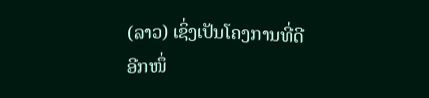(ລາວ) ເຊິ່ງເປັນໂຄງການທີ່ດີອີກໜຶ່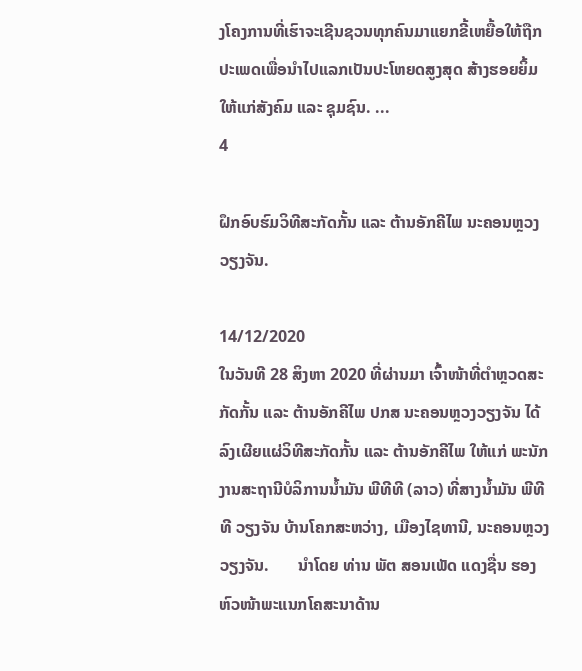ງໂຄງການທີ່ເຮົາຈະເຊີນຊວນທຸກຄົນມາແຍກຂີ້ເຫຍື້ອໃຫ້ຖືກປະເພດເພື່ອນໍາໄປແລກເປັນປະໂຫຍດສູງສຸດ ສ້າງຮອຍຍິ້ມໃຫ້ແກ່ສັງຄົມ ແລະ ຊຸມຊົນ. ...
4

ຝຶກອົບຮົມວິທີສະກັດກັ້ນ ແລະ ຕ້ານອັກຄີໄພ ນະຄອນຫຼວງວຽງຈັນ.

14/12/2020
ໃນວັນທີ 28 ສິງຫາ 2020 ທີ່ຜ່ານມາ ເຈົ້າໜ້າທີ່ຕຳຫຼວດສະກັດກັ້ນ ແລະ ຕ້ານອັກຄີໄພ ປກສ ນະຄອນຫຼວງວຽງຈັນ ໄດ້ລົງເຜີຍແຜ່ວິທີສະກັດກັ້ນ ແລະ ຕ້ານອັກຄີໄພ ໃຫ້ແກ່ ພະນັກງານສະຖານີບໍລິການນໍ້າມັນ ພີທີທີ (ລາວ) ທີ່ສາງນໍ້າມັນ ພີທີທີ ວຽງຈັນ ບ້ານໂຄກສະຫວ່າງ, ເມືອງໄຊທານີ, ນະຄອນຫຼວງວຽງຈັນ.       ນໍາໂດຍ ທ່ານ ພັຕ ສອນເພັດ ແດງຊື່ນ ຮອງຫົວໜ້າພະແນກໂຄສະນາດ້ານ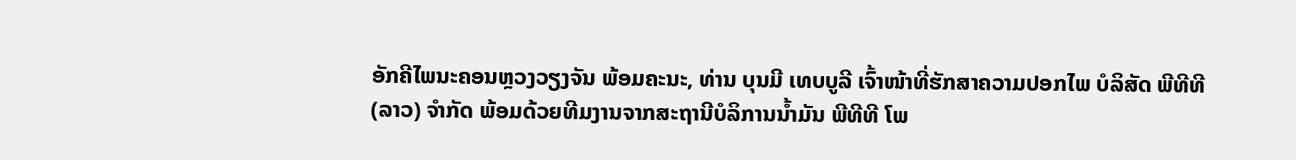ອັກຄີໄພນະຄອນຫຼວງວຽງຈັນ ພ້ອມຄະນະ, ທ່ານ ບຸນມີ ເທບບູລີ ເຈົ້າໜ້າທີ່ຮັກສາຄວາມປອກໄພ ບໍລິສັດ ພີທີທີ (ລາວ) ຈໍາກັດ ພ້ອມດ້ວຍທີມງານຈາກສະຖານີບໍລິການນໍ້າມັນ ພີທີທີ ໂພ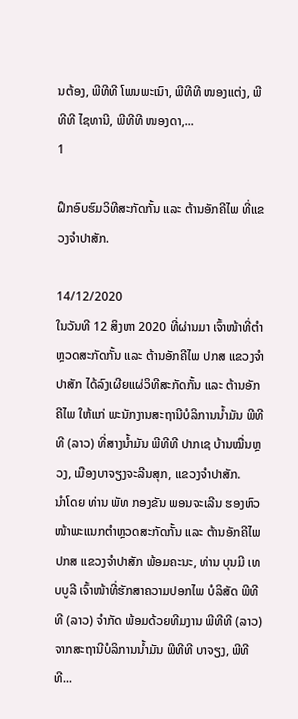ນຕ້ອງ, ພີທີທີ ໂພນພະເນົາ, ພີທີທີ ໜອງແຕ່ງ, ພີທີທີ ໄຊທານີ, ພີທີທີ ໜອງດາ,...
1

ຝຶກອົບຮົມວິທີສະກັດກັ້ນ ແລະ ຕ້ານອັກຄີໄພ ທີ່ແຂວງຈໍາປາສັກ.

14/12/2020
ໃນວັນທີ 12 ສິງຫາ 2020 ທີ່ຜ່ານມາ ເຈົ້າໜ້າທີ່ຕຳຫຼວດສະກັດກັ້ນ ແລະ ຕ້ານອັກຄີໄພ ປກສ ແຂວງຈໍາປາສັກ ໄດ້ລົງເຜີຍແຜ່ວິທີສະກັດກັ້ນ ແລະ ຕ້ານອັກຄີໄພ ໃຫ້ແກ່ ພະນັກງານສະຖານີບໍລິການນໍ້າມັນ ພີທີທີ (ລາວ) ທີ່ສາງນໍ້າມັນ ພີທີທີ ປາກເຊ ບ້ານໝື່ນຫຼວງ, ເມືອງບາຈຽງຈະລີນສຸກ, ແຂວງຈໍາປາສັກ.       ນໍາໂດຍ ທ່ານ ພັທ ກອງຂັນ ພອນຈະເລີນ ຮອງຫົວໜ້າພະແນກຕຳຫຼວດສະກັດກັ້ນ ແລະ ຕ້ານອັກຄີໄພ ປກສ ແຂວງຈໍາປາສັກ ພ້ອມຄະນະ, ທ່ານ ບຸນມີ ເທບບູລີ ເຈົ້າໜ້າທີ່ຮັກສາຄວາມປອກໄພ ບໍລິສັດ ພີທີທີ (ລາວ) ຈໍາກັດ ພ້ອມດ້ວຍທີມງານ ພີທີທີ (ລາວ) ຈາກສະຖານີບໍລິການນໍ້າມັນ ພີທີທີ ບາຈຽງ, ພີທີທີ...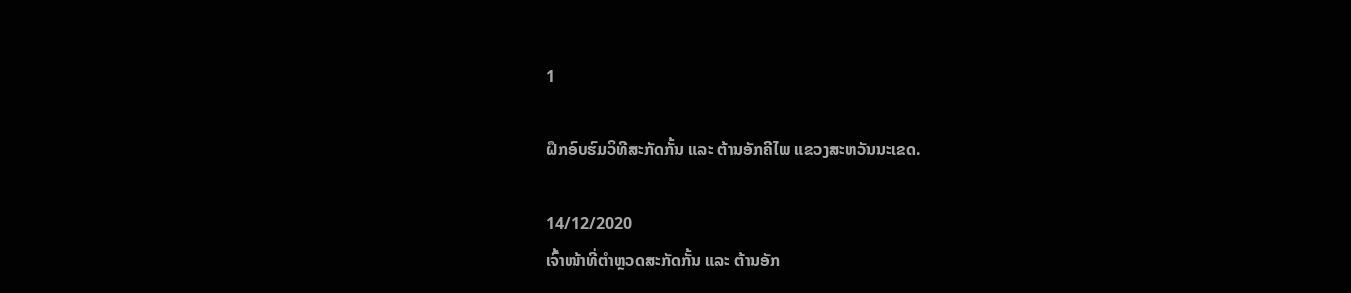1

ຝຶກອົບຮົມວິທີສະກັດກັ້ນ ແລະ ຕ້ານອັກຄີໄພ ແຂວງສະຫວັນນະເຂດ.

14/12/2020
ເຈົ້າໜ້າທີ່ຕຳຫຼວດສະກັດກັ້ນ ແລະ ຕ້ານອັກ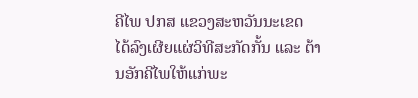ຄີໄພ ປກສ ແຂວງສະຫວັນນະເຂດ ໄດ້ລົງເຜີຍແຜ່ວິທີສະກັດກັ້ນ ແລະ ຕ້ານອັກຄີໄພໃຫ້ແກ່ພະ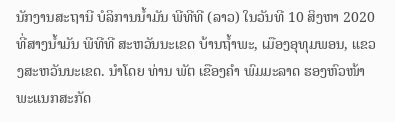ນັກງານສະຖານີ ບໍລິການນໍ້າມັນ ພີທີທີ (ລາວ) ໃນວັນທີ 10 ສິງຫາ 2020 ທີ່ສາງນໍ້າມັນ ພີທີທີ ສະຫວັນນະເຂດ ບ້ານຖໍ້າພະ, ເມືອງອຸທຸມພອນ, ແຂວງສະຫວັນນະເຂດ. ນໍາໂດຍ ທ່ານ ພັຕ ເຂືອງຄຳ ພົມມະລາດ ຮອງຫົວໜ້າພະແນກສະກັດ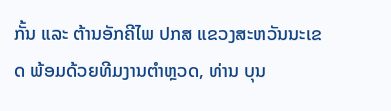ກັ້ນ ແລະ ຕ້ານອັກຄີໄພ ປກສ ແຂວງສະຫວັນນະເຂດ ພ້ອມດ້ວຍທີມງານຕຳຫຼວດ, ທ່ານ ບຸນ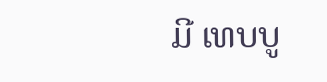ມີ ເທບບູ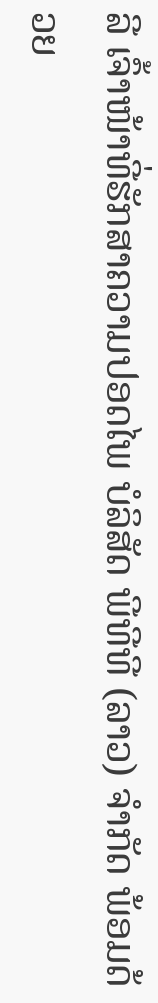ລີ ເຈົ້າໜ້າທີ່ຮັກສາຄວາມປອດໄພ ບໍລິສັດ ພີທີທີ (ລາວ) ຈໍາກັດ ພ້ອມດ້ວຍ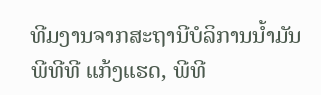ທີມງານຈາກສະຖານີບໍລິການນໍ້າມັນ ພີທີທີ ແກ້ງແຮດ, ພີທີ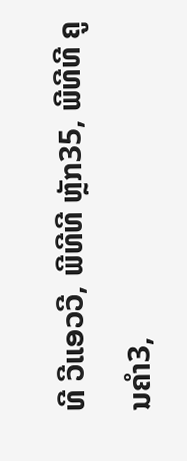ທີ ວີແອວວີ, ພີທີທີ ຫຼັກ35, ພີທີທີ ຄູນຄໍາ3,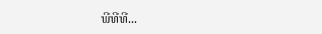ພີທີທີ...